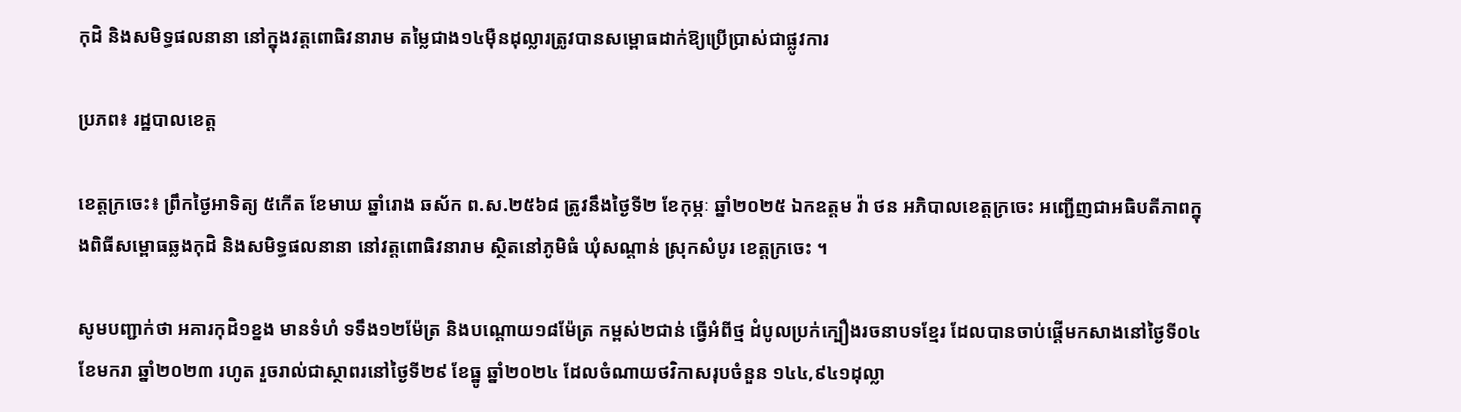កុដិ និងសមិទ្ធផលនានា នៅក្នុងវត្តពោធិវនារាម តម្លៃជាង១៤ម៉ឺនដុល្លារត្រូវបានសម្ពោធដាក់ឱ្យប្រើប្រាស់ជាផ្លូវការ

ប្រភព៖ រដ្ឋបាលខេត្ត

ខេត្តក្រចេះ៖ ព្រឹកថ្ងៃអាទិត្យ ៥កើត ខែមាឃ ឆ្នាំរោង ឆស័ក ព.ស.២៥៦៨ ត្រូវនឹងថ្ងៃទី២ ខែកុម្ភៈ ឆ្នាំ២០២៥ ឯកឧត្តម វ៉ា ថន អភិបាលខេត្តក្រចេះ អញ្ជើញជាអធិបតីភាពក្នុងពិធីសម្ពោធឆ្លងកុដិ និងសមិទ្ធផលនានា នៅវត្តពោធិវនារាម ស្ថិតនៅភូមិធំ ឃុំសណ្តាន់ ស្រុកសំបូរ ខេត្តក្រចេះ ។

សូមបញ្ជាក់ថា អគារកុដិ១ខ្នង មានទំហំ ទទឹង១២ម៉ែត្រ និងបណ្តោយ១៨ម៉ែត្រ កម្ពស់២ជាន់ ធ្វើអំពីថ្ម ដំបូលប្រក់ក្បឿងរចនាបទខ្មែរ ដែលបានចាប់ផ្តើមកសាងនៅថ្ងៃទី០៤ ខែមករា ឆ្នាំ២០២៣ រហូត រួចរាល់ជាស្ថាពរនៅថ្ងៃទី២៩ ខែធ្នូ ឆ្នាំ២០២៤ ដែលចំណាយថវិកាសរុបចំនួន ១៤៤,៩៤១ដុល្លា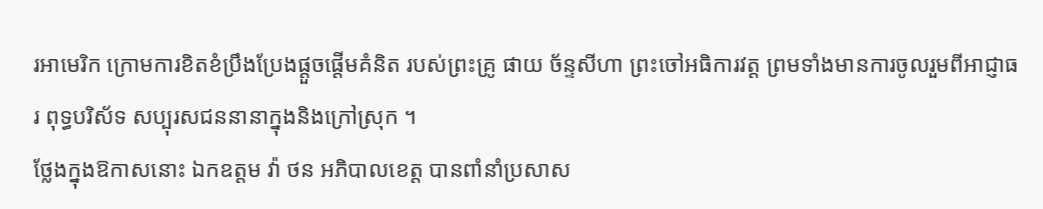រអាមេរិក ក្រោមការខិតខំប្រឹងប្រែងផ្តួចផ្តើមគំនិត របស់ព្រះគ្រូ ផាយ ច័ន្ទសីហា ព្រះចៅអធិការវត្ត ព្រមទាំងមានការចូលរួមពីអាជ្ញាធរ ពុទ្ធបរិស័ទ សប្បុរសជននានាក្នុងនិងក្រៅស្រុក ។
ថ្លែងក្នុងឱកាសនោះ ឯកឧត្តម វ៉ា ថន អភិបាលខេត្ត បានពាំនាំប្រសាស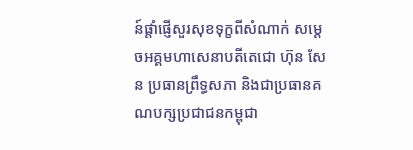ន៍ផ្តាំផ្ញើសួរសុខទុក្ខពីសំណាក់ សម្តេចអគ្គមហាសេនាបតីតេជោ ហ៊ុន សែន ប្រធានព្រឹទ្ធសភា និងជាប្រធានគណបក្សប្រជាជនកម្ពុជា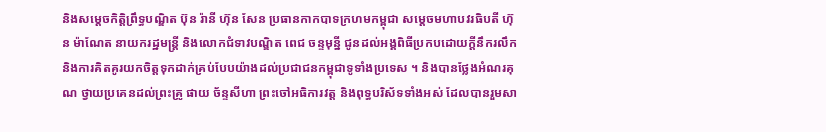និងសម្ដេចកិត្តិព្រឹទ្ធបណ្ឌិត ប៊ុន រ៉ានី ហ៊ុន សែន ប្រធានកាកបាទក្រហមកម្ពុជា សម្តេចមហាបវរធិបតី ហ៊ុន ម៉ាណែត នាយករដ្ឋមន្ត្រី និងលោកជំទាវបណ្ឌិត ពេជ ចន្ទមុន្នី ជូនដល់អង្គពិធីប្រកបដោយក្តីនឹករលឹក និងការគិតគូរយកចិត្តទុកដាក់គ្រប់បែបយ៉ាងដល់ប្រជាជនកម្ពុជាទូទាំងប្រទេស ។ និងបានថ្លែងអំណរគុណ ថ្វាយប្រគេនដល់ព្រះគ្រូ ផាយ ច័ន្ទសីហា ព្រះចៅអធិការវត្ត និងពុទ្ធបរិស័ទទាំងអស់ ដែលបានរួមសា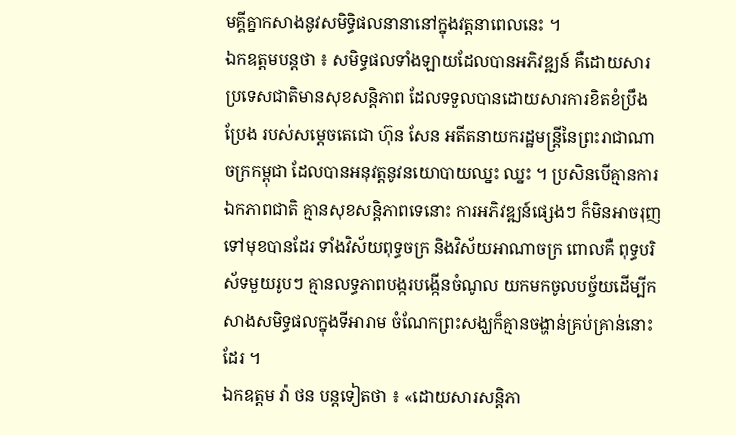មគ្គីគ្នាកសាងនូវសមិទ្ធិផលនានានៅក្នុងវត្តនាពេលនេះ ។
ឯកឧត្តមបន្តថា ៖ សមិទ្ធផលទាំងឡាយដែលបានអភិវឌ្ឍន៍ គឺដោយសារប្រទេសជាតិមានសុខសន្តិភាព ដែលទទួលបានដោយសារការខិតខំប្រឹងប្រែង របស់សម្ដេចតេជោ ហ៊ុន សែន អតីតនាយករដ្ឋមន្ត្រីនៃព្រះរាជាណាចក្រកម្ពុជា ដែលបានអនុវត្តនូវនយោបាយឈ្នះ ឈ្នះ ។ ប្រសិនបើគ្មានការឯកភាពជាតិ គ្មានសុខសន្តិភាពទេនោះ ការអភិវឌ្ឍន៍ផ្សេងៗ ក៏មិនអាចរុញទៅមុខបានដែរ ទាំងវិស័យពុទ្ធចក្រ និងវិស័យអាណាចក្រ ពោលគឺ ពុទ្ធបរិស័ទមួយរូបៗ គ្មានលទ្ធភាពបង្ករបង្កើនចំណូល យកមកចូលបច្ច័យដើម្បីកសាងសមិទ្ធផលក្នុងទីអារាម ចំណែកព្រះសង្ឃក៏គ្មានចង្ហាន់គ្រប់គ្រាន់នោះដែរ ។
ឯកឧត្តម វ៉ា ថន បន្តទៀតថា ៖ «ដោយសារសន្តិភា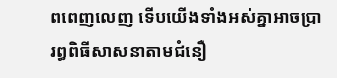ពពេញលេញ ទើបយើងទាំងអស់គ្នាអាចប្រារព្ធពិធីសាសនាតាមជំនឿ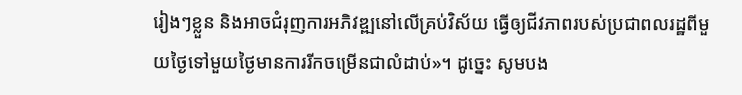រៀងៗខ្លួន និងអាចជំរុញការអភិវឌ្ឍនៅលើគ្រប់វិស័យ ធ្វើឲ្យជីវភាពរបស់ប្រជាពលរដ្ឋពីមួយថ្ងៃទៅមួយថ្ងៃមានការរីកចម្រើនជាលំដាប់»។ ដូច្នេះ សូមបង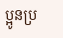ប្អូនប្រ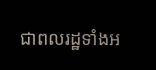ជាពលរដ្ឋទាំងអ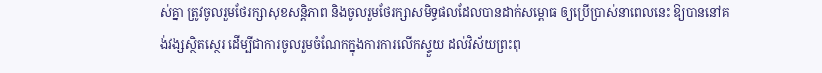ស់គ្នា ត្រូវចូលរួមថែរក្សាសុខសន្តិភាព និងចូលរួមថែរក្សាសមិទ្ធផលដែលបានដាក់សម្ពោធ ឲ្យប្រើប្រាស់នាពេលនេះ ឱ្យបាននៅគង់វង្សស្ថិតស្ថេរ ដើម្បីជាការចូលរួមចំណែកក្នុងការការលើកស្ទួយ ដល់វិស័យព្រះពុ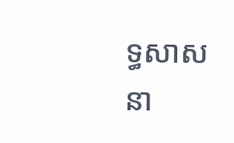ទ្ធសាសនា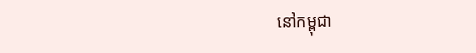នៅកម្ពុជា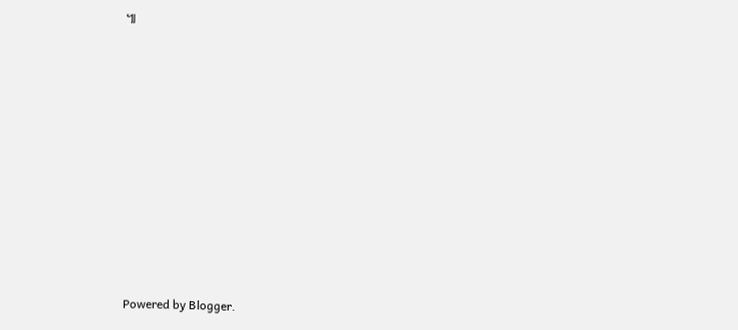៕


















Powered by Blogger.